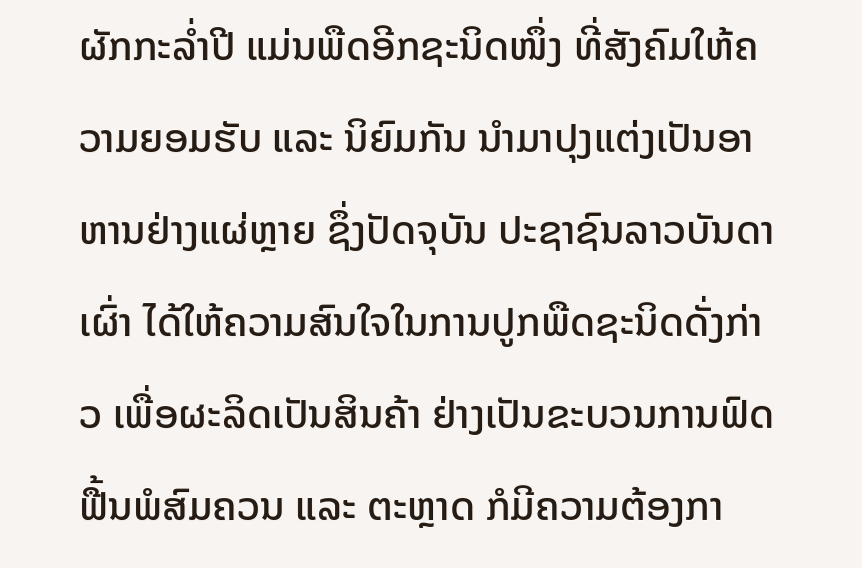ຜັກກະລໍ່າປີ ແມ່ນພືດອີກຊະນິດໜຶ່ງ ທີ່ສັງຄົມໃຫ້ຄວາມຍອມຮັບ ແລະ ນິຍົມກັນ ນຳມາປຸງແຕ່ງເປັນອາຫານຢ່າງແຜ່ຫຼາຍ ຊຶ່ງປັດຈຸບັນ ປະຊາຊົນລາວບັນດາເຜົ່າ ໄດ້ໃຫ້ຄວາມສົນໃຈໃນການປູກພືດຊະນິດດັ່ງກ່າວ ເພື່ອຜະລິດເປັນສິນຄ້າ ຢ່າງເປັນຂະບວນການຟົດຟື້ນພໍສົມຄວນ ແລະ ຕະຫຼາດ ກໍມີຄວາມຕ້ອງກາ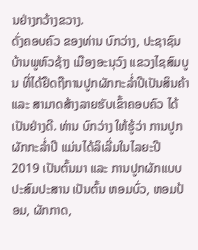ນຢ່າງກວ້າງຂວາງ.
ດັ່ງຄອບຄົວ ຂອງທ່ານ ບົກວ່າງ, ປະຊາຊົນບ້ານພູຫົວຊ້າງ ເມືອງອະນຸວົງ ແຂວງໄຊສົມບູນ ທີ່ໄດ້ຢຶດຖືການປູກຜັກກະລໍ່າປີເປັນສິນຄ້າ ແລະ ສາມາດສ້າງລາຍຮັບເຂົ້າຄອບຄົວ ໄດ້ເປັນຢ່າງດີ. ທ່ານ ບົກວ່າງ ໃຫ້ຮູ້ວ່າ ການປູກຜັກກະລໍ່າປີ ແມ່ນໄດ້ລິເລີ່ມໃນໄລຍະປີ 2019 ເປັນຕົ້ນມາ ແລະ ການປູກຜັກແບບປະສົມປະສານ ເປັນຕົ້ນ ຫອມບົ່ວ, ຫອມປ້ອມ, ຜັກກາດ,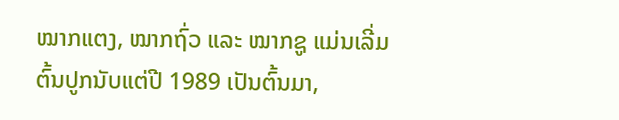ໝາກແຕງ, ໝາກຖົ່ວ ແລະ ໝາກຊູ ແມ່ນເລີ່ມຕົ້ນປູກນັບແຕ່ປີ 1989 ເປັນຕົ້ນມາ,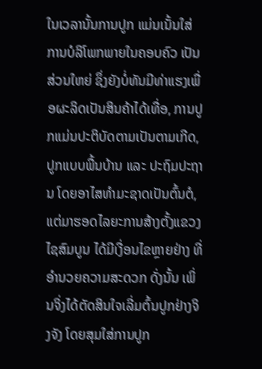ໃນເວລານັ້ນການປູກ ແມ່ນເນັ້ນໃສ່ການບໍລິໂພກພາຍໃນຄອບຄົວ ເປັນສ່ວນໃຫຍ່ ຊຶ່ງຍັງບໍ່ທັນມີທ່າແຮງເພື່ອຜະລິດເປັນສິນຄ້າໄດ້ເທື່ອ, ການປູກແມ່ນປະຕິບັດຕາມເປັນຕາມເກີດ, ປູກແບບພື້ນບ້ານ ແລະ ປະຖົມປະຖານ ໂດຍອາໄສທຳມະຊາດເປັນຕົ້ນຕໍ, ແຕ່ມາຮອດໄລຍະການສ້າງຕັ້ງແຂວງໄຊສົມບູນ ໄດ້ມີເງື່ອນໄຂຫຼາຍຢ່າງ ທີ່ອຳນວຍຄວາມສະດວກ ດັ່ງນັ້ນ ເພິ່ນຈິ່ງໄດ້ຕັດສິນໃຈເລີ່ມຕົ້ນປູກຢ່າງຈິງຈັງ ໂດຍສຸມໃສ່ການປູກ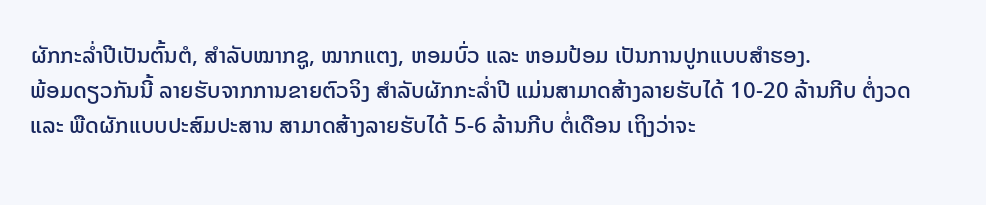ຜັກກະລໍ່າປີເປັນຕົ້ນຕໍ, ສໍາລັບໝາກຊູ, ໝາກແຕງ, ຫອມບົ່ວ ແລະ ຫອມປ້ອມ ເປັນການປູກແບບສຳຮອງ.
ພ້ອມດຽວກັນນີ້ ລາຍຮັບຈາກການຂາຍຕົວຈິງ ສຳລັບຜັກກະລໍ່າປີ ແມ່ນສາມາດສ້າງລາຍຮັບໄດ້ 10-20 ລ້ານກີບ ຕໍ່ງວດ ແລະ ພືດຜັກແບບປະສົມປະສານ ສາມາດສ້າງລາຍຮັບໄດ້ 5-6 ລ້ານກີບ ຕໍ່ເດືອນ ເຖິງວ່າຈະ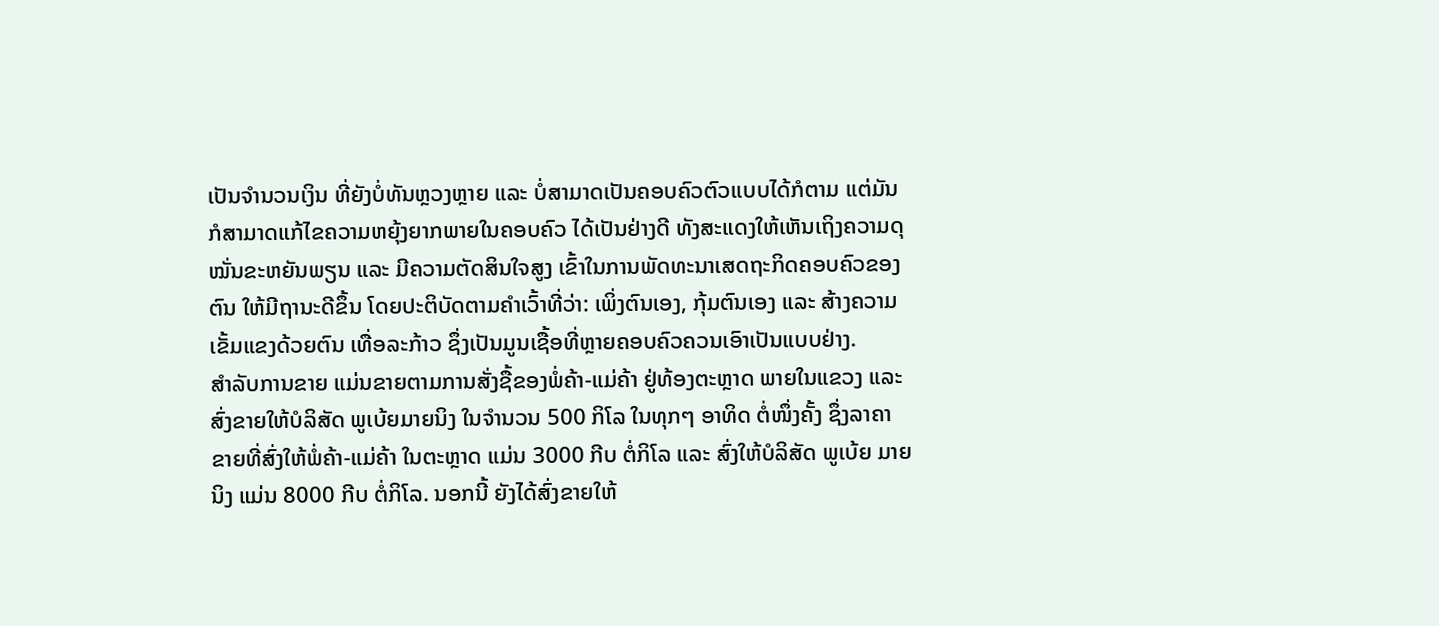ເປັນຈຳນວນເງິນ ທີ່ຍັງບໍ່ທັນຫຼວງຫຼາຍ ແລະ ບໍ່ສາມາດເປັນຄອບຄົວຕົວແບບໄດ້ກໍຕາມ ແຕ່ມັນກໍສາມາດແກ້ໄຂຄວາມຫຍຸ້ງຍາກພາຍໃນຄອບຄົວ ໄດ້ເປັນຢ່າງດີ ທັງສະແດງໃຫ້ເຫັນເຖິງຄວາມດຸໝັ່ນຂະຫຍັນພຽນ ແລະ ມີຄວາມຕັດສິນໃຈສູງ ເຂົ້າໃນການພັດທະນາເສດຖະກິດຄອບຄົວຂອງຕົນ ໃຫ້ມີຖານະດີຂຶ້ນ ໂດຍປະຕິບັດຕາມຄຳເວົ້າທີ່ວ່າ: ເພິ່ງຕົນເອງ, ກຸ້ມຕົນເອງ ແລະ ສ້າງຄວາມເຂັ້ມແຂງດ້ວຍຕົນ ເທື່ອລະກ້າວ ຊຶ່ງເປັນມູນເຊື້ອທີ່ຫຼາຍຄອບຄົວຄວນເອົາເປັນແບບຢ່າງ.
ສຳລັບການຂາຍ ແມ່ນຂາຍຕາມການສັ່ງຊື້ຂອງພໍ່ຄ້າ-ແມ່ຄ້າ ຢູ່ທ້ອງຕະຫຼາດ ພາຍໃນແຂວງ ແລະ ສົ່ງຂາຍໃຫ້ບໍລິສັດ ພູເບ້ຍມາຍນິງ ໃນຈຳນວນ 500 ກິໂລ ໃນທຸກໆ ອາທິດ ຕໍ່ໜຶ່ງຄັ້ງ ຊຶ່ງລາຄາຂາຍທີ່ສົ່ງໃຫ້ພໍ່ຄ້າ-ແມ່ຄ້າ ໃນຕະຫຼາດ ແມ່ນ 3000 ກີບ ຕໍ່ກິໂລ ແລະ ສົ່ງໃຫ້ບໍລິສັດ ພູເບ້ຍ ມາຍນິງ ແມ່ນ 8000 ກີບ ຕໍ່ກິໂລ. ນອກນີ້ ຍັງໄດ້ສົ່ງຂາຍໃຫ້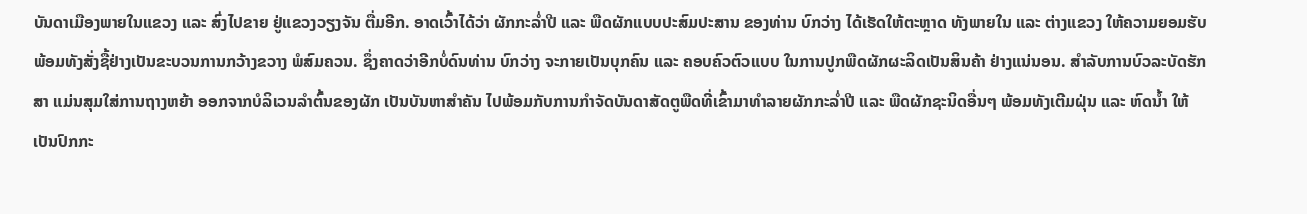ບັນດາເມືອງພາຍໃນແຂວງ ແລະ ສົ່ງໄປຂາຍ ຢູ່ແຂວງວຽງຈັນ ຕື່ມອີກ. ອາດເວົ້າໄດ້ວ່າ ຜັກກະລໍ່າປີ ແລະ ພືດຜັກແບບປະສົມປະສານ ຂອງທ່ານ ບົກວ່າງ ໄດ້ເຮັດໃຫ້ຕະຫຼາດ ທັງພາຍໃນ ແລະ ຕ່າງແຂວງ ໃຫ້ຄວາມຍອມຮັບ ພ້ອມທັງສັ່ງຊື້ຢ່າງເປັນຂະບວນການກວ້າງຂວາງ ພໍສົມຄວນ. ຊຶ່ງຄາດວ່າອີກບໍ່ດົນທ່ານ ບົກວ່າງ ຈະກາຍເປັນບຸກຄົນ ແລະ ຄອບຄົວຕົວແບບ ໃນການປູກພືດຜັກຜະລິດເປັນສິນຄ້າ ຢ່າງແນ່ນອນ. ສຳລັບການບົວລະບັດຮັກສາ ແມ່ນສຸມໃສ່ການຖາງຫຍ້າ ອອກຈາກບໍລິເວນລຳຕົ້ນຂອງຜັກ ເປັນບັນຫາສຳຄັນ ໄປພ້ອມກັບການກຳຈັດບັນດາສັດຕູພືດທີ່ເຂົ້າມາທຳລາຍຜັກກະລໍ່າປີ ແລະ ພືດຜັກຊະນິດອື່ນໆ ພ້ອມທັງເຕີມຝຸ່ນ ແລະ ຫົດນໍ້າ ໃຫ້ເປັນປົກກະ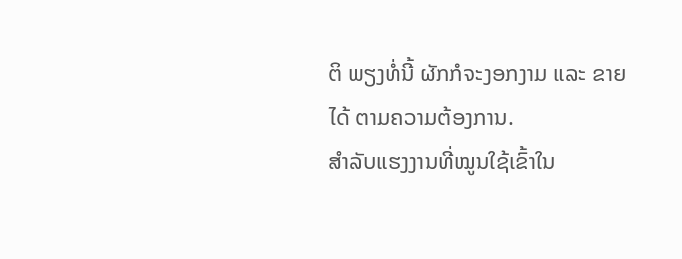ຕິ ພຽງທໍ່ນີ້ ຜັກກໍຈະງອກງາມ ແລະ ຂາຍໄດ້ ຕາມຄວາມຕ້ອງການ.
ສຳລັບແຮງງານທີ່ໝູນໃຊ້ເຂົ້າໃນ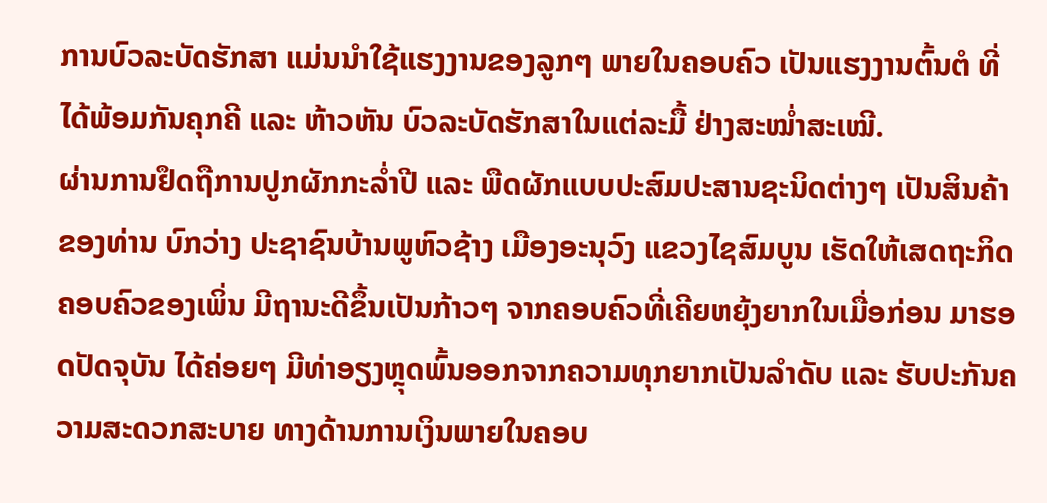ການບົວລະບັດຮັກສາ ແມ່ນນໍາໃຊ້ແຮງງານຂອງລູກໆ ພາຍໃນຄອບຄົວ ເປັນແຮງງານຕົ້ນຕໍ ທີ່ໄດ້ພ້ອມກັນຄຸກຄີ ແລະ ຫ້າວຫັນ ບົວລະບັດຮັກສາໃນແຕ່ລະມື້ ຢ່າງສະໝໍ່າສະເໝີ.
ຜ່ານການຢຶດຖືການປູກຜັກກະລໍ່າປີ ແລະ ພືດຜັກແບບປະສົມປະສານຊະນິດຕ່າງໆ ເປັນສິນຄ້າ ຂອງທ່ານ ບົກວ່າງ ປະຊາຊົນບ້ານພູຫົວຊ້າງ ເມືອງອະນຸວົງ ແຂວງໄຊສົມບູນ ເຮັດໃຫ້ເສດຖະກິດຄອບຄົວຂອງເພິ່ນ ມີຖານະດີຂຶ້ນເປັນກ້າວໆ ຈາກຄອບຄົວທີ່ເຄີຍຫຍຸ້ງຍາກໃນເມື່ອກ່ອນ ມາຮອດປັດຈຸບັນ ໄດ້ຄ່ອຍໆ ມີທ່າອຽງຫຼຸດພົ້ນອອກຈາກຄວາມທຸກຍາກເປັນລຳດັບ ແລະ ຮັບປະກັນຄວາມສະດວກສະບາຍ ທາງດ້ານການເງິນພາຍໃນຄອບ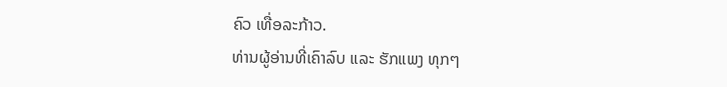ຄົວ ເທື່ອລະກ້າວ.
ທ່ານຜູ້ອ່ານທີ່ເຄົາລົບ ແລະ ຮັກແພງ ທຸກໆ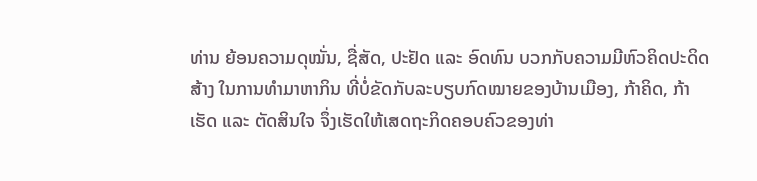ທ່ານ ຍ້ອນຄວາມດຸໝັ່ນ, ຊື່ສັດ, ປະຢັດ ແລະ ອົດທົນ ບວກກັບຄວາມມີຫົວຄິດປະດິດສ້າງ ໃນການທຳມາຫາກິນ ທີ່ບໍ່ຂັດກັບລະບຽບກົດໝາຍຂອງບ້ານເມືອງ, ກ້າຄິດ, ກ້າເຮັດ ແລະ ຕັດສິນໃຈ ຈຶ່ງເຮັດໃຫ້ເສດຖະກິດຄອບຄົວຂອງທ່າ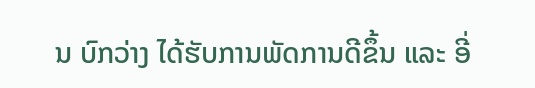ນ ບົກວ່າງ ໄດ້ຮັບການພັດການດີຂຶ້ນ ແລະ ອີ່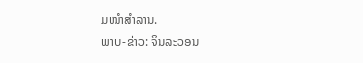ມໜຳສໍາລານ.
ພາບ-ຂ່າວ: ຈິນລະວອນ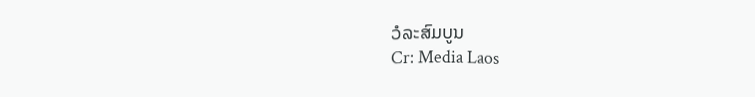ວໍລະສົມບູນ
Cr: Media Laos